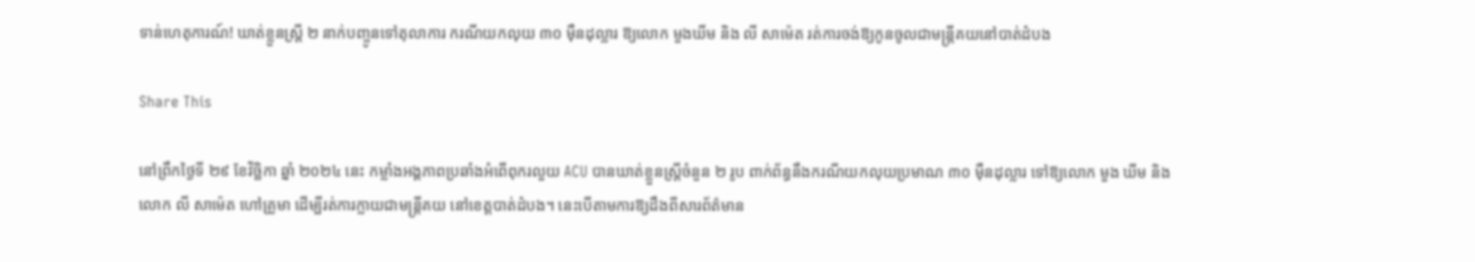ទាន់ហេតុការណ៍! ឃាត់ខ្លួនស្ត្រី ២ នាក់បញ្ចូនទៅតុលាការ ករណីយកលុយ ៣០ ម៉ឺនដុល្លារ ឱ្យលោក មួងឃីម និង លី សាម៉េត រត់ការចង់ឱ្យកូនចូលជាមន្ត្រីគយនៅបាត់ដំបង

Share This

នៅព្រឹកថ្ងៃទី ២៩ ខែវិច្ឆិកា ឆ្នាំ ២០២៤ នេះ កម្លាំងអង្គភាពប្រឆាំងអំពើពុករលួយ ACU បានឃាត់ខ្លួនស្ត្រីចំនួន ២ រូប ពាក់ព័ន្ធនឹងករណីយកលុយប្រមាណ ៣០ ម៉ឺនដុល្លារ ទៅឱ្យលោក មួង ឃីម និង លោក លី សាម៉េត ហៅគ្រូមា ដើម្បីរត់ការក្លាយជាមន្រ្តីគយ នៅខេត្តបាត់ដំបង។ នេះបើតាមការឱ្យដឹងពីសារព័ត៌មាន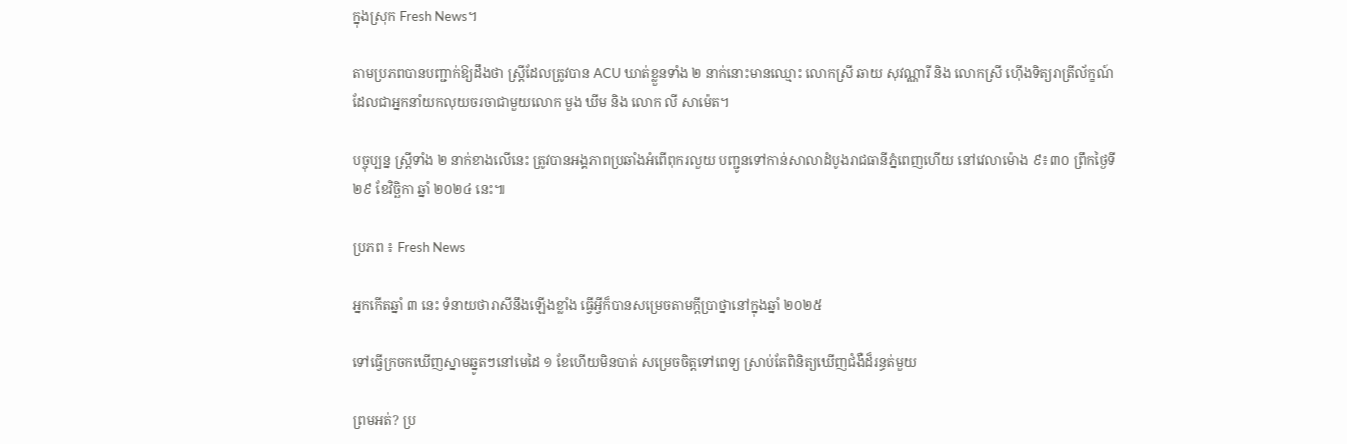ក្នុងស្រុក Fresh News។

តាមប្រភពបានបញ្ជាក់ឱ្យដឹងថា ស្ត្រីដែលត្រូវបាន ACU ឃាត់ខ្លួនទាំង ២ នាក់នោះមានឈ្មោះ លោកស្រី ឆាយ សុវណ្ណារី និង លោកស្រី ហ៊ើងទិត្យរាត្រីល័ក្ខណ៍ ដែលជាអ្នកនាំយកលុយចរចាជាមួយលោក មួង ឃីម និង លោក លី សាម៉េត។

បច្ចុប្បន្ន ស្រ្តីទាំង ២ នាក់ខាងលើនេះ ត្រូវបានអង្គភាពប្រឆាំងអំពើពុករលួយ បញ្ជូនទៅកាន់សាលាដំបូងរាជធានីភ្នំពេញហើយ នៅវេលាម៉ោង ៩៖៣០ ព្រឹកថ្ងៃទី ២៩ ខែវិច្ឆិកា ឆ្នាំ ២០២៤ នេះ៕

ប្រភព ៖ Fresh News

អ្នកកើតឆ្នាំ ៣ នេះ ទំនាយថារាសីនឹងឡើងខ្លាំង ធ្វើអ្វីក៏បានសម្រេចតាមក្ដីប្រាថ្នានៅក្នុងឆ្នាំ ២០២៥

ទៅធ្វើក្រចកឃើញស្នាមឆ្នូតៗនៅមេដៃ ១ ខែហើយមិនបាត់ សម្រេចចិត្តទៅពេទ្យ ស្រាប់តែពិនិត្យឃើញជំងឺដ៏រន្ធត់មួយ

ព្រមអត់? ប្រ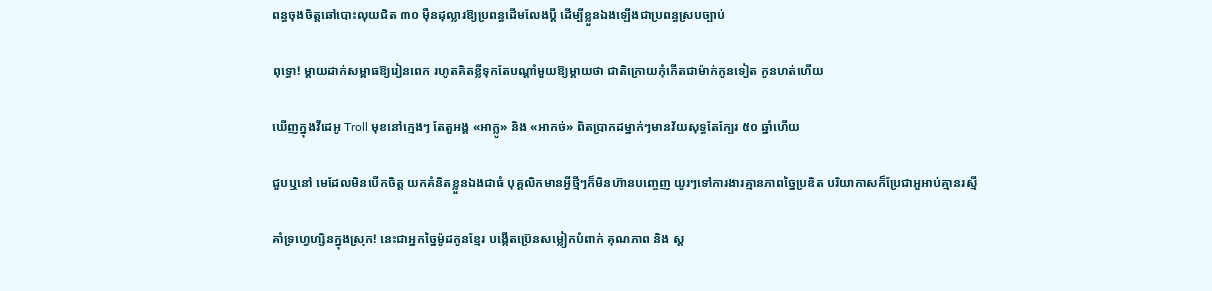ពន្ធចុងចិត្តឆៅបោះលុយជិត ៣០ ម៉ឺនដុល្លារឱ្យប្រពន្ធដើមលែងប្តី ដើម្បីខ្លួនឯងឡើងជាប្រពន្ធស្របច្បាប់

ពុទ្ធោ! ម្ដាយដាក់សម្ពាធឱ្យរៀនពេក រហូតគិតខ្លីទុកតែបណ្ដាំមួយឱ្យម្តាយថា ជាតិក្រោយកុំកើតជាម៉ាក់កូនទៀត កូនហត់ហើយ

ឃើញក្នុងវីដេអូ Troll មុខនៅក្មេងៗ តែតួអង្គ «អាក្លូ» និង «អាកច់» ពិតប្រាកដម្នាក់ៗមានវ័យសុទ្ធតែក្បែរ ៥០ ឆ្នាំហើយ

ជួបឬនៅ មេដែលមិនបើកចិត្ត យកគំនិតខ្លួនឯងជាធំ បុគ្គលិកមានអ្វីថ្មីៗក៏មិនហ៊ានបញ្ចេញ យូរៗទៅការងារគ្មានភាពច្នៃប្រឌិត បរិយាកាសក៏ប្រែជាអួអាប់គ្មានរស្មី

គាំទ្រហ្វេហ្សិនក្នុងស្រុក! នេះជាអ្នកច្នៃម៉ូដកូនខ្មែរ បង្កើតប្រ៊េនសម្លៀកបំពាក់ គុណភាព និង ស្ត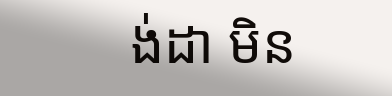ង់ដា មិន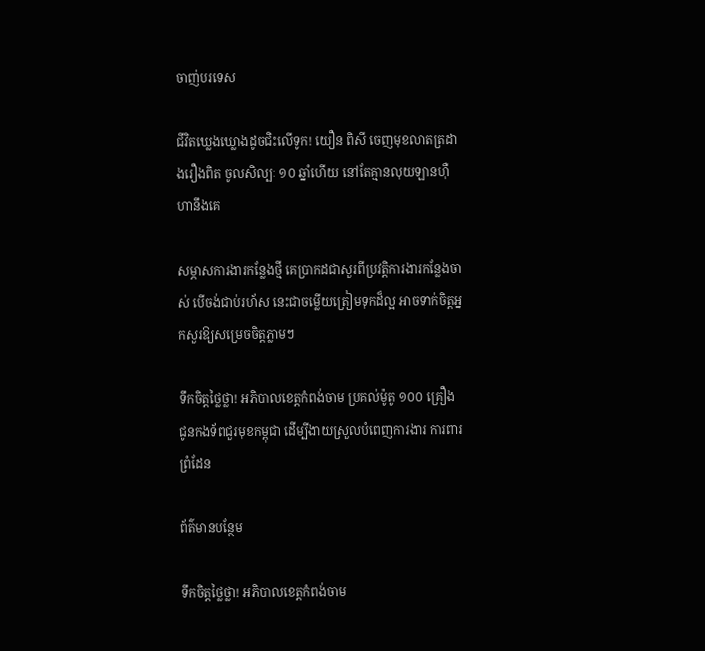ចាញ់បរទេស

ជីវិតឃ្លេងឃ្លោងដូចជិះលើទូក! យឿន ពិសី ចេញមុខលាតត្រដាងរឿងពិត ចូលសិល្បៈ ១០ ឆ្នាំហើយ នៅតែគ្មានលុយឡានហ៊ឺហានឹងគេ

សម្ភាសការងារកន្លែងថ្មី គេប្រាកដជាសួរពីប្រវត្តិការងារកន្លែងចាស់ បើចង់ជាប់រហ័ស នេះជាចម្លើយត្រៀមទុកដ៏ល្អ អាចទាក់ចិត្តអ្នកសួរឱ្យសម្រេចចិត្តភ្លាមៗ

ទឹកចិត្តថ្លៃថ្លា! អភិបាលខេត្តកំពង់ចាម ប្រគល់ម៉ូតូ ១០០ គ្រឿង ជូនកងទ័ពជួរមុខកម្ពុជា ដើម្បីងាយស្រួលបំពេញការងារ ការពារព្រំដែន

ព័ត៌មានបន្ថែម

ទឹកចិត្តថ្លៃថ្លា! អភិបាលខេត្តកំពង់ចាម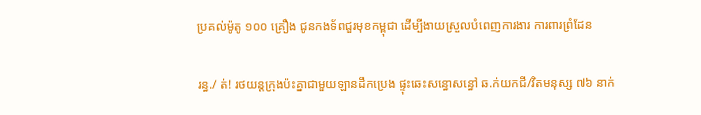ប្រគល់ម៉ូតូ ១០០ គ្រឿង ជូនកងទ័ពជួរមុខកម្ពុជា ដើម្បីងាយស្រួលបំពេញការងារ ការពារព្រំដែន

រន្ធ./ ត់! រថយន្តក្រុងប៉ះគ្នាជាមួយឡានដឹកប្រេង ផ្ទុះឆេះសន្ធោសន្ធៅ ឆ.ក់យកជី/វិតមនុស្ស ៧៦ នាក់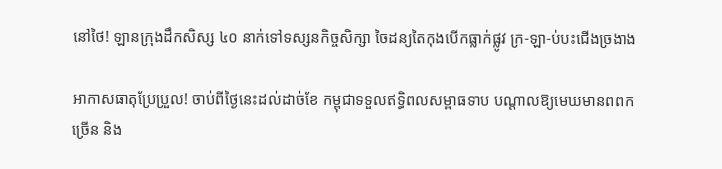នៅថៃ! ឡានក្រុងដឹកសិស្ស ៤០ នាក់ទៅទស្សនកិច្ចសិក្សា ចៃដន្យតៃកុងបើកធ្លាក់ផ្លូវ ក្រ-ឡា-ប់បះជើងច្រងាង

អាកាសធាតុប្រែប្រួល! ចាប់ពីថ្ងៃនេះដល់ដាច់ខែ កម្ពុជាទទួលឥទ្ធិពលសម្ពាធទាប បណ្ដាលឱ្យមេឃមានពពកច្រើន និង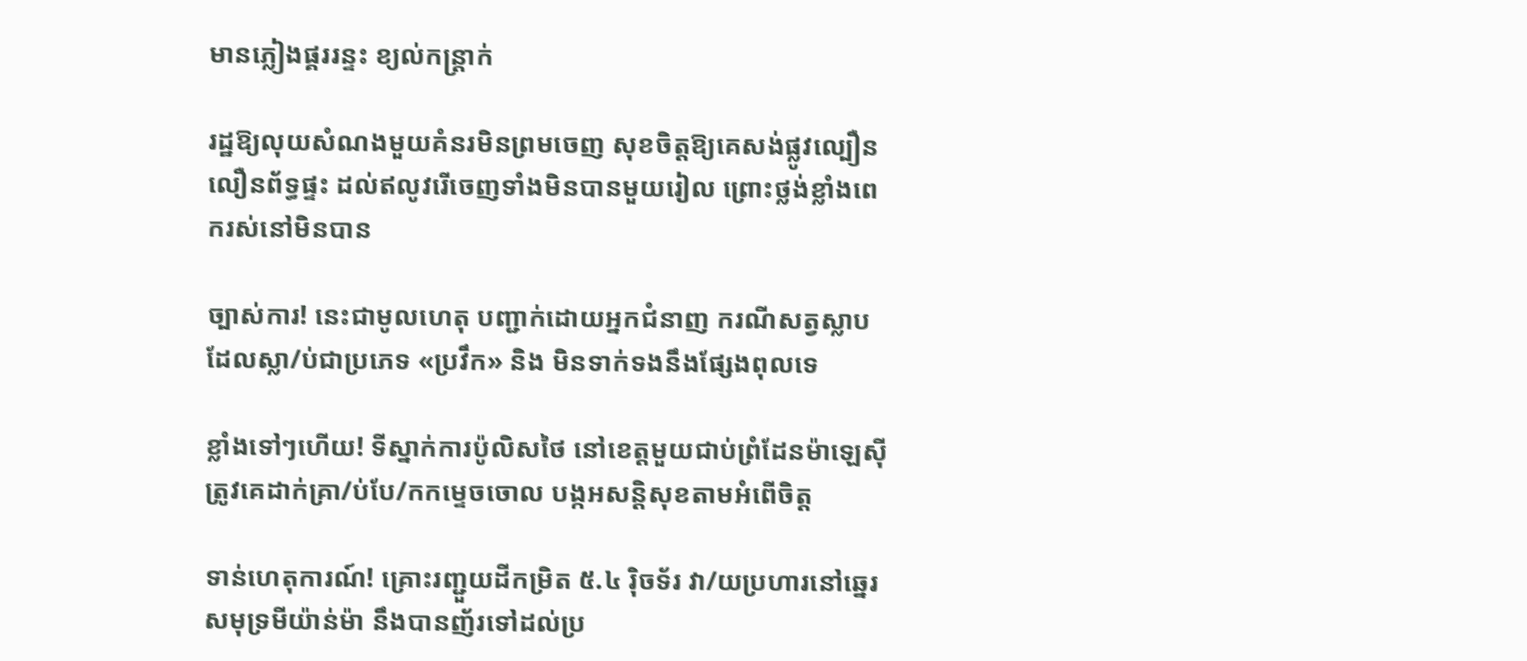មានភ្លៀងផ្គររន្ទះ ខ្យល់កន្ត្រាក់

រដ្ឋឱ្យលុយសំណងមួយគំនរមិនព្រមចេញ សុខចិត្តឱ្យគេសង់ផ្លូវល្បឿនលឿនព័ទ្ធផ្ទះ ដល់ឥលូវរើចេញទាំងមិនបានមួយរៀល ព្រោះថ្លង់ខ្លាំងពេករស់នៅមិនបាន

ច្បាស់ការ! នេះជាមូលហេតុ បញ្ជាក់ដោយអ្នកជំនាញ ករណីសត្វស្លាបដែលស្លា/ប់ជាប្រភេទ «ប្រវឹក» និង មិនទាក់ទងនឹងផ្សែងពុលទេ

ខ្លាំងទៅៗហើយ! ទីស្នាក់ការប៉ូលិសថៃ នៅខេត្តមួយជាប់ព្រំដែនម៉ាឡេស៊ី ត្រូវគេដាក់គ្រា/ប់បែ/កកម្ទេចចោល បង្កអសន្តិសុខតាមអំពើចិត្ត

ទាន់ហេតុការណ៍! គ្រោះរញ្ជួយដីកម្រិត ៥.៤ រ៉ិចទ័រ វា/យប្រហារនៅឆ្នេរសមុទ្រមីយ៉ាន់ម៉ា នឹងបានញ័រទៅដល់ប្រ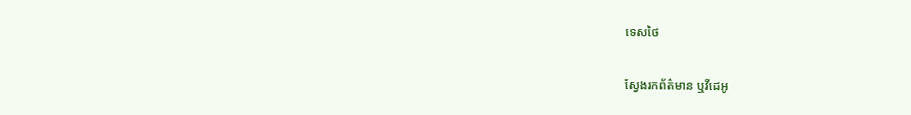ទេសថៃ

ស្វែងរកព័ត៌មាន ឬវីដេអូ